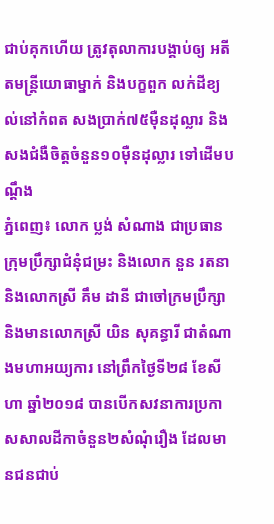ជាប់គុកហើយ ត្រូវតុលាការបង្គាប់ឲ្យ អតីតមន្ត្រីយោធាម្នាក់ និងបក្ខពួក លក់ដីខ្យល់នៅកំពត សងប្រាក់៧៥ម៉ឺនដុល្លារ និងសងជំងឺចិត្តចំនួន១០ម៉ឺនដុល្លារ ទៅដើមបណ្តឹង
ភ្នំពេញ៖ លោក ប្លង់ សំណាង ជាប្រធានក្រុមប្រឹក្សាជំនុំជម្រះ និងលោក នួន រតនា និងលោកស្រី គឹម ដានី ជាចៅក្រមប្រឹក្សា និងមានលោកស្រី យិន សុគន្ធារី ជាតំណាងមហាអយ្យការ នៅព្រឹកថ្ងៃទី២៨ ខែសីហា ឆ្នាំ២០១៨ បានបើកសវនាការប្រកាសសាលដីកាចំនួន២សំណុំរឿង ដែលមានជនជាប់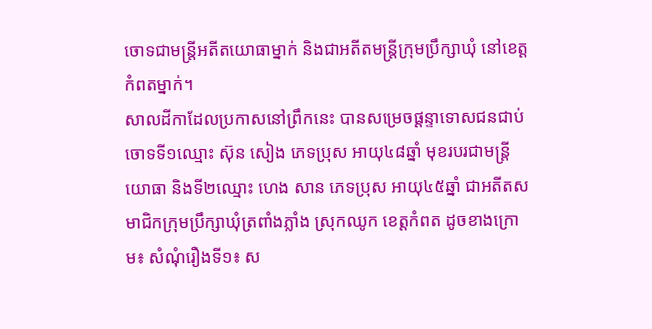ចោទជាមន្ត្រីអតីតយោធាម្នាក់ និងជាអតីតមន្ត្រីក្រុមប្រឹក្សាឃុំ នៅខេត្តកំពតម្នាក់។
សាលដីកាដែលប្រកាសនៅព្រឹកនេះ បានសម្រេចផ្តន្ទាទោសជនជាប់ចោទទី១ឈ្មោះ ស៊ុន សៀង ភេទប្រុស អាយុ៤៨ឆ្នាំ មុខរបរជាមន្ត្រីយោធា និងទី២ឈ្មោះ ហេង សាន ភេទប្រុស អាយុ៤៥ឆ្នាំ ជាអតីតសមាជិកក្រុមប្រឹក្សាឃុំត្រពាំងភ្លាំង ស្រុកឈូក ខេត្តកំពត ដូចខាងក្រោម៖ សំណុំរឿងទី១៖ ស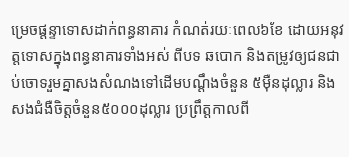ម្រេចផ្តន្ទាទោសដាក់ពន្ធនាគារ កំណត់រយៈពេល៦ខែ ដោយអនុវត្តទោសក្នុងពន្ធនាគារទាំងអស់ ពីបទ ឆបោក និងតម្រូវឲ្យជនជាប់ចោទរួមគ្នាសងសំណងទៅដើមបណ្តឹងចំនួន ៥ម៉ឺនដុល្លារ និងសងជំងឺចិត្តចំនួន៥០០០ដុល្លារ ប្រព្រឹត្តកាលពី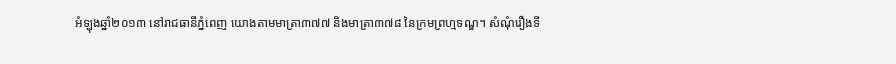អំឡុងឆ្នាំ២០១៣ នៅរាជធានីភ្នំពេញ យោងតាមមាត្រា៣៧៧ និងមាត្រា៣៧៨ នៃក្រមព្រហ្មទណ្ឌ។ សំណុំរឿងទី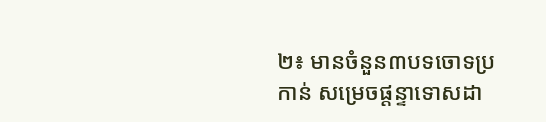២៖ មានចំនួន៣បទចោទប្រកាន់ សម្រេចផ្តន្ទាទោសដា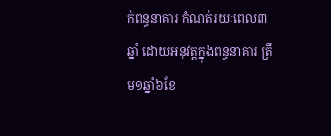ក់ពន្ធនាគារ កំណត់រយៈពេល៣ឆ្នាំ ដោយអនុវត្តក្នុងពន្ធនាគារ ត្រឹម១ឆ្នាំ៦ខែ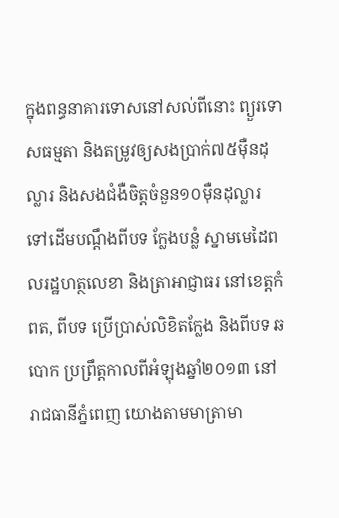ក្នុងពន្ធនាគារទោសនៅសល់ពីនោះ ព្យួរទោសធម្មតា និងតម្រូវឲ្យសងប្រាក់៧៥ម៉ឺនដុល្លារ និងសងជំងឺចិត្តចំនួន១០ម៉ឺនដុល្លារ ទៅដើមបណ្តឹងពីបទ ក្លែងបន្លំ ស្នាមមេដៃពលរដ្ឋហត្ថលេខា និងត្រាអាជ្ញាធរ នៅខេត្តកំពត, ពីបទ ប្រើប្រាស់លិខិតក្លែង និងពីបទ ឆបោក ប្រព្រឹត្តកាលពីអំឡុងឆ្នាំ២០១៣ នៅរាជធានីភ្នំពេញ យោងតាមមាត្រាមា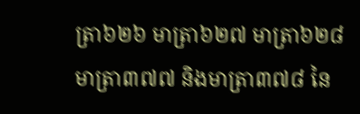ត្រា៦២៦ មាត្រា៦២៧ មាត្រា៦២៨ មាត្រា៣៧៧ និងមាត្រា៣៧៨ នៃ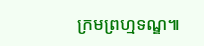ក្រមព្រហ្មទណ្ឌ៕